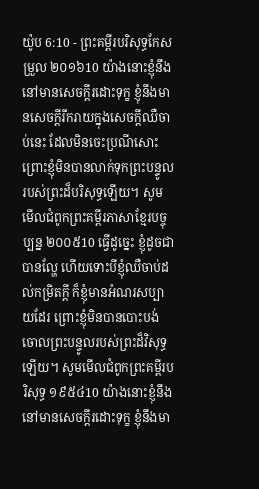យ៉ូប 6:10 - ព្រះគម្ពីរបរិសុទ្ធកែសម្រួល ២០១៦10 យ៉ាងនោះខ្ញុំនឹងនៅមានសេចក្ដីរដោះទុក្ខ ខ្ញុំនឹងមានសេចក្ដីរីករាយក្នុងសេចក្ដីឈឺចាប់នេះ ដែលមិនចេះប្រណីសោះ ព្រោះខ្ញុំមិនបានលាក់ទុកព្រះបន្ទូល របស់ព្រះដ៏បរិសុទ្ធឡើយ។ សូមមើលជំពូកព្រះគម្ពីរភាសាខ្មែរបច្ចុប្បន្ន ២០០៥10 ធ្វើដូច្នេះ ខ្ញុំដូចជាបានល្ហែ ហើយទោះបីខ្ញុំឈឺចាប់ដល់កម្រិតក្ដី ក៏ខ្ញុំមានអំណរសប្បាយដែរ ព្រោះខ្ញុំមិនបានបោះបង់ចោលព្រះបន្ទូលរបស់ព្រះដ៏វិសុទ្ធឡើយ។ សូមមើលជំពូកព្រះគម្ពីរបរិសុទ្ធ ១៩៥៤10 យ៉ាងនោះខ្ញុំនឹងនៅមានសេចក្ដីរដោះទុក្ខ ខ្ញុំនឹងមា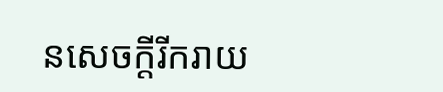នសេចក្ដីរីករាយ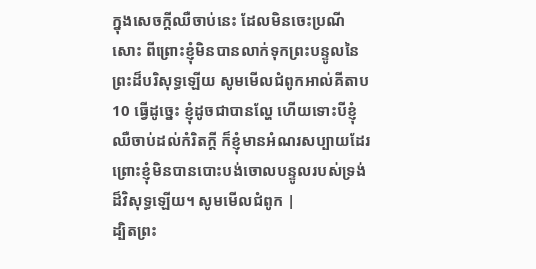ក្នុងសេចក្ដីឈឺចាប់នេះ ដែលមិនចេះប្រណីសោះ ពីព្រោះខ្ញុំមិនបានលាក់ទុកព្រះបន្ទូលនៃព្រះដ៏បរិសុទ្ធឡើយ សូមមើលជំពូកអាល់គីតាប10 ធ្វើដូច្នេះ ខ្ញុំដូចជាបានល្ហែ ហើយទោះបីខ្ញុំឈឺចាប់ដល់កំរិតក្ដី ក៏ខ្ញុំមានអំណរសប្បាយដែរ ព្រោះខ្ញុំមិនបានបោះបង់ចោលបន្ទូលរបស់ទ្រង់ដ៏វិសុទ្ធឡើយ។ សូមមើលជំពូក |
ដ្បិតព្រះ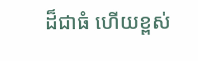ដ៏ជាធំ ហើយខ្ពស់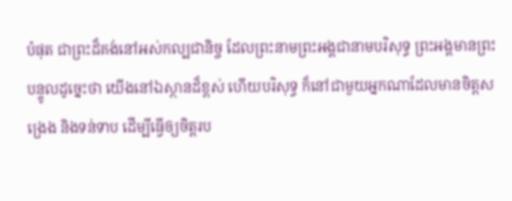បំផុត ជាព្រះដ៏គង់នៅអស់កល្បជានិច្ច ដែលព្រះនាមព្រះអង្គជានាមបរិសុទ្ធ ព្រះអង្គមានព្រះបន្ទូលដូច្នេះថា យើងនៅឯស្ថានដ៏ខ្ពស់ ហើយបរិសុទ្ធ ក៏នៅជាមួយអ្នកណាដែលមានចិត្តសង្រេង និងទន់ទាប ដើម្បីធ្វើឲ្យចិត្តរប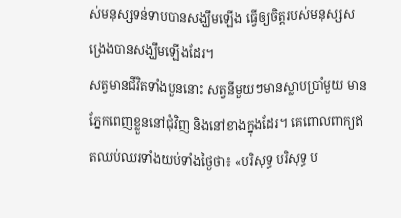ស់មនុស្សទន់ទាបបានសង្ឃឹមឡើង ធ្វើឲ្យចិត្តរបស់មនុស្សសង្រេងបានសង្ឃឹមឡើងដែរ។
សត្វមានជីវិតទាំងបួននោះ សត្វនីមួយៗមានស្លាបប្រាំមួយ មានភ្នែកពេញខ្លួននៅជុំវិញ និងនៅខាងក្នុងដែរ។ គេពោលពាក្យឥតឈប់ឈរទាំងយប់ទាំងថ្ងៃថា៖ «បរិសុទ្ធ បរិសុទ្ធ ប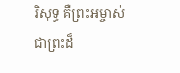រិសុទ្ធ គឺព្រះអម្ចាស់ ជាព្រះដ៏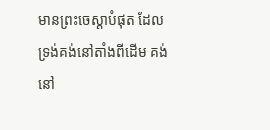មានព្រះចេស្តាបំផុត ដែលទ្រង់គង់នៅតាំងពីដើម គង់នៅ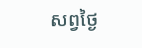សព្វថ្ងៃ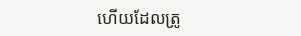ហើយដែលត្រូ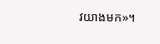វយាងមក»។